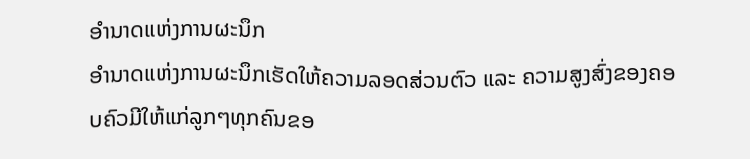ອຳນາດແຫ່ງການຜະນຶກ
ອຳນາດແຫ່ງການຜະນຶກເຮັດໃຫ້ຄວາມລອດສ່ວນຕົວ ແລະ ຄວາມສູງສົ່ງຂອງຄອບຄົວມີໃຫ້ແກ່ລູກໆທຸກຄົນຂອ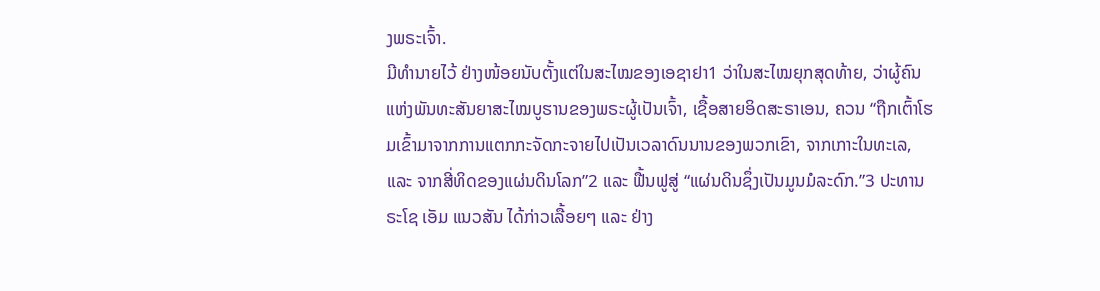ງພຣະເຈົ້າ.
ມີທຳນາຍໄວ້ ຢ່າງໜ້ອຍນັບຕັ້ງແຕ່ໃນສະໄໝຂອງເອຊາຢາ1 ວ່າໃນສະໄໝຍຸກສຸດທ້າຍ, ວ່າຜູ້ຄົນແຫ່ງພັນທະສັນຍາສະໄໝບູຮານຂອງພຣະຜູ້ເປັນເຈົ້າ, ເຊື້ອສາຍອິດສະຣາເອນ, ຄວນ “ຖືກເຕົ້າໂຮມເຂົ້າມາຈາກການແຕກກະຈັດກະຈາຍໄປເປັນເວລາດົນນານຂອງພວກເຂົາ, ຈາກເກາະໃນທະເລ, ແລະ ຈາກສີ່ທິດຂອງແຜ່ນດິນໂລກ”2 ແລະ ຟື້ນຟູສູ່ “ແຜ່ນດິນຊຶ່ງເປັນມູນມໍລະດົກ.”3 ປະທານຣະໂຊ ເອັມ ແນວສັນ ໄດ້ກ່າວເລື້ອຍໆ ແລະ ຢ່າງ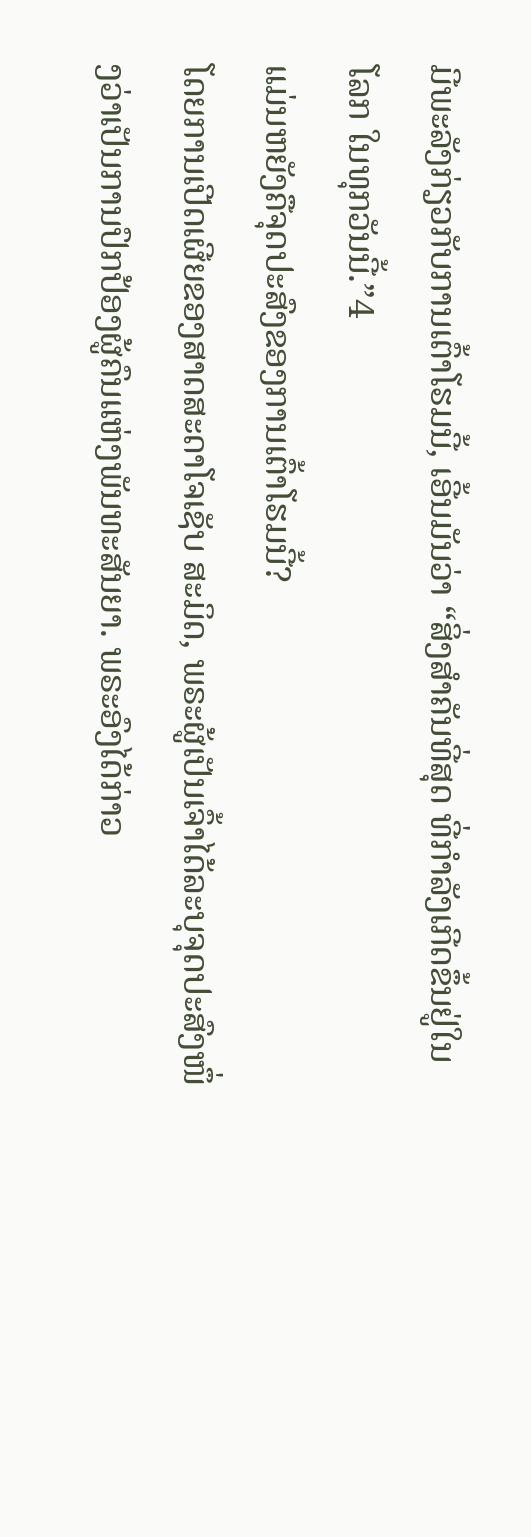ມີພະລັງກ່ຽວກັບການເຕົ້າໂຮມນີ້, ເອີ້ນມັນວ່າ “ສິ່ງສຳຄັນທີ່ສຸດ ທີ່ກຳລັງເກີດຂຶ້ນຢູ່ໃນໂລກ ໃນທຸກວັນນີ້.”4
ແມ່ນຫຍັງຄືຈຸດປະສົງຂອງການເຕົ້າໂຮມນີ້?
ໂດຍການເປີດເຜີຍຂອງສາດສະດາໂຈເຊັບ ສະມິດ, ພຣະຜູ້ເປັນເຈົ້າໄດ້ລະບຸຈຸດປະສົງໜຶ່ງວ່າເປັນການປົກປ້ອງຜູ້ຄົນແຫ່ງພັນທະສັນຍາ. ພຣະອົງໄດ້ກ່າວ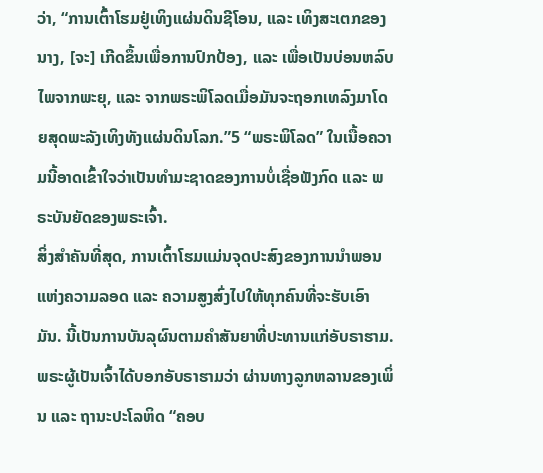ວ່າ, “ການເຕົ້າໂຮມຢູ່ເທິງແຜ່ນດິນຊີໂອນ, ແລະ ເທິງສະເຕກຂອງນາງ, [ຈະ] ເກີດຂຶ້ນເພື່ອການປົກປ້ອງ, ແລະ ເພື່ອເປັນບ່ອນຫລົບໄພຈາກພະຍຸ, ແລະ ຈາກພຣະພິໂລດເມື່ອມັນຈະຖອກເທລົງມາໂດຍສຸດພະລັງເທິງທັງແຜ່ນດິນໂລກ.”5 “ພຣະພິໂລດ” ໃນເນື້ອຄວາມນີ້ອາດເຂົ້າໃຈວ່າເປັນທຳມະຊາດຂອງການບໍ່ເຊື່ອຟັງກົດ ແລະ ພຣະບັນຍັດຂອງພຣະເຈົ້າ.
ສິ່ງສຳຄັນທີ່ສຸດ, ການເຕົ້າໂຮມແມ່ນຈຸດປະສົງຂອງການນຳພອນແຫ່ງຄວາມລອດ ແລະ ຄວາມສູງສົ່ງໄປໃຫ້ທຸກຄົນທີ່ຈະຮັບເອົາມັນ. ນີ້ເປັນການບັນລຸຜົນຕາມຄຳສັນຍາທີ່ປະທານແກ່ອັບຣາຮາມ. ພຣະຜູ້ເປັນເຈົ້າໄດ້ບອກອັບຣາຮາມວ່າ ຜ່ານທາງລູກຫລານຂອງເພິ່ນ ແລະ ຖານະປະໂລຫິດ “ຄອບ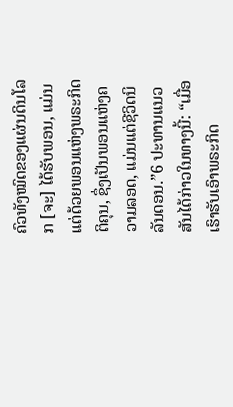ຄົວທັງໝົດຂອງແຜ່ນດິນໂລກ [ຈະ] ໄດ້ຮັບພອນ, ແມ່ນແຕ່ດ້ວຍພອນແຫ່ງພຣະກິດຕິຄຸນ, ຊຶ່ງເປັນພອນແຫ່ງຄວາມລອດ, ແມ່ນແຕ່ຊີວິດນິລັນດອນ.”6 ປະທານແນວສັນໄດ້ກ່າວໃນທາງນີ້: “ເມື່ອເຮົາຮັບເອົາພຣະກິດ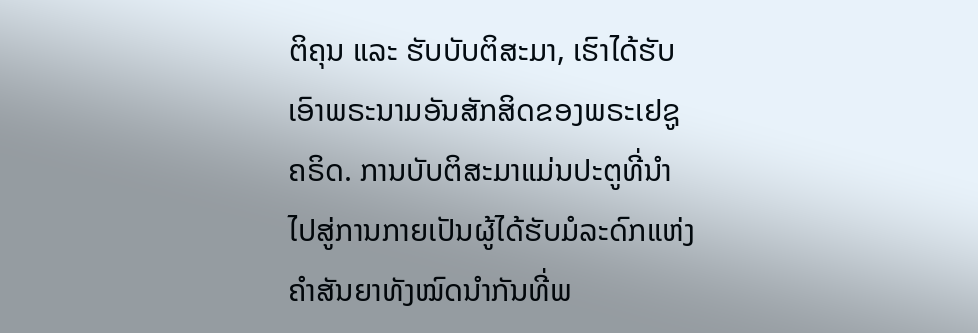ຕິຄຸນ ແລະ ຮັບບັບຕິສະມາ, ເຮົາໄດ້ຮັບເອົາພຣະນາມອັນສັກສິດຂອງພຣະເຢຊູຄຣິດ. ການບັບຕິສະມາແມ່ນປະຕູທີ່ນຳໄປສູ່ການກາຍເປັນຜູ້ໄດ້ຮັບມໍລະດົກແຫ່ງຄຳສັນຍາທັງໝົດນຳກັນທີ່ພ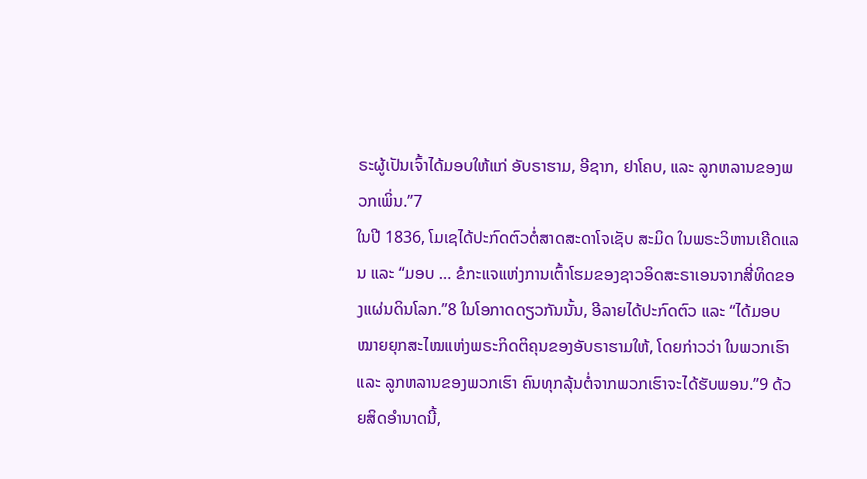ຣະຜູ້ເປັນເຈົ້າໄດ້ມອບໃຫ້ແກ່ ອັບຣາຮາມ, ອີຊາກ, ຢາໂຄບ, ແລະ ລູກຫລານຂອງພວກເພິ່ນ.”7
ໃນປີ 1836, ໂມເຊໄດ້ປະກົດຕົວຕໍ່ສາດສະດາໂຈເຊັບ ສະມິດ ໃນພຣະວິຫານເຄີດແລນ ແລະ “ມອບ … ຂໍກະແຈແຫ່ງການເຕົ້າໂຮມຂອງຊາວອິດສະຣາເອນຈາກສີ່ທິດຂອງແຜ່ນດິນໂລກ.”8 ໃນໂອກາດດຽວກັນນັ້ນ, ອີລາຍໄດ້ປະກົດຕົວ ແລະ “ໄດ້ມອບໝາຍຍຸກສະໄໝແຫ່ງພຣະກິດຕິຄຸນຂອງອັບຣາຮາມໃຫ້, ໂດຍກ່າວວ່າ ໃນພວກເຮົາ ແລະ ລູກຫລານຂອງພວກເຮົາ ຄົນທຸກລຸ້ນຕໍ່ຈາກພວກເຮົາຈະໄດ້ຮັບພອນ.”9 ດ້ວຍສິດອຳນາດນີ້,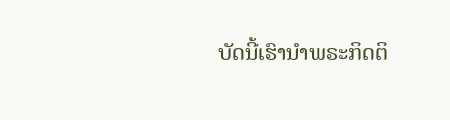ບັດນີ້ເຮົານຳພຣະກິດຕິ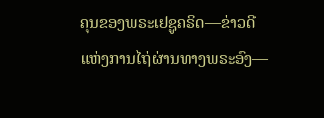ຄຸນຂອງພຣະເຢຊູຄຣິດ—ຂ່າວດີແຫ່ງການໄຖ່ຜ່ານທາງພຣະອົງ—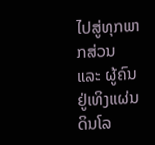ໄປສູ່ທຸກພາກສ່ວນ ແລະ ຜູ້ຄົນຢູ່ເທິງແຜ່ນດິນໂລ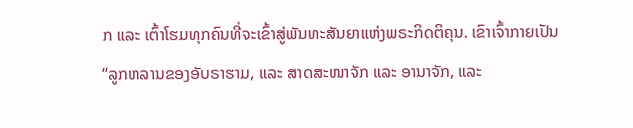ກ ແລະ ເຕົ້າໂຮມທຸກຄົນທີ່ຈະເຂົ້າສູ່ພັນທະສັນຍາແຫ່ງພຣະກິດຕິຄຸນ. ເຂົາເຈົ້າກາຍເປັນ “ລູກຫລານຂອງອັບຣາຮາມ, ແລະ ສາດສະໜາຈັກ ແລະ ອານາຈັກ, ແລະ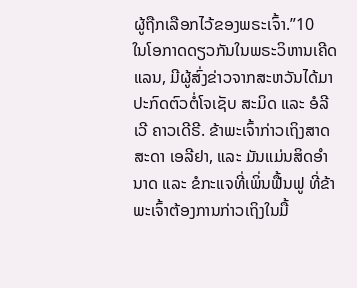ຜູ້ຖືກເລືອກໄວ້ຂອງພຣະເຈົ້າ.”10
ໃນໂອກາດດຽວກັນໃນພຣະວິຫານເຄີດແລນ, ມີຜູ້ສົ່ງຂ່າວຈາກສະຫວັນໄດ້ມາປະກົດຕົວຕໍ່ໂຈເຊັບ ສະມິດ ແລະ ອໍລີເວີ ຄາວເດີຣີ. ຂ້າພະເຈົ້າກ່າວເຖິງສາດສະດາ ເອລີຢາ, ແລະ ມັນແມ່ນສິດອຳນາດ ແລະ ຂໍກະແຈທີ່ເພິ່ນຟື້ນຟູ ທີ່ຂ້າພະເຈົ້າຕ້ອງການກ່າວເຖິງໃນມື້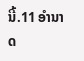ນີ້.11 ອຳນາດ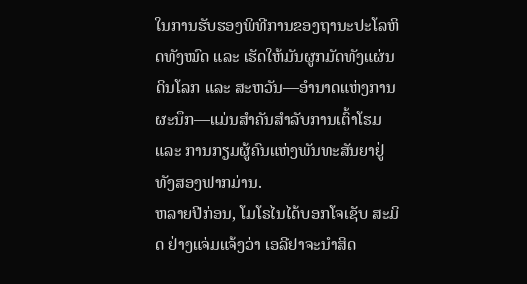ໃນການຮັບຮອງພິທີການຂອງຖານະປະໂລຫິດທັງໝົດ ແລະ ເຮັດໃຫ້ມັນຜູກມັດທັງແຜ່ນດິນໂລກ ແລະ ສະຫວັນ—ອຳນາດແຫ່ງການຜະນຶກ—ແມ່ນສຳຄັນສຳລັບການເຕົ້າໂຮມ ແລະ ການກຽມຜູ້ຄົນແຫ່ງພັນທະສັນຍາຢູ່ທັງສອງຟາກມ່ານ.
ຫລາຍປີກ່ອນ, ໂມໂຣໄນໄດ້ບອກໂຈເຊັບ ສະມິດ ຢ່າງແຈ່ມແຈ້ງວ່າ ເອລີຢາຈະນຳສິດ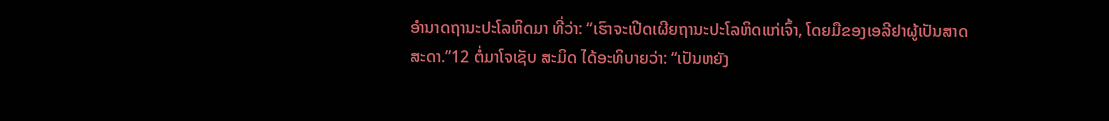ອຳນາດຖານະປະໂລຫິດມາ ທີ່ວ່າ: “ເຮົາຈະເປີດເຜີຍຖານະປະໂລຫິດແກ່ເຈົ້າ, ໂດຍມືຂອງເອລີຢາຜູ້ເປັນສາດສະດາ.”12 ຕໍ່ມາໂຈເຊັບ ສະມິດ ໄດ້ອະທິບາຍວ່າ: “ເປັນຫຍັງ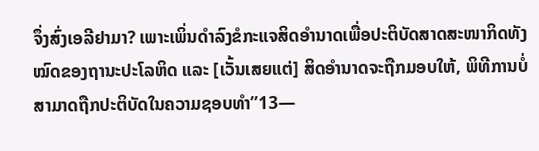ຈຶ່ງສົ່ງເອລີຢາມາ? ເພາະເພິ່ນດຳລົງຂໍກະແຈສິດອຳນາດເພື່ອປະຕິບັດສາດສະໜາກິດທັງໝົດຂອງຖານະປະໂລຫິດ ແລະ [ເວັ້ນເສຍແຕ່] ສິດອຳນາດຈະຖືກມອບໃຫ້, ພິທີການບໍ່ສາມາດຖືກປະຕິບັດໃນຄວາມຊອບທຳ”13—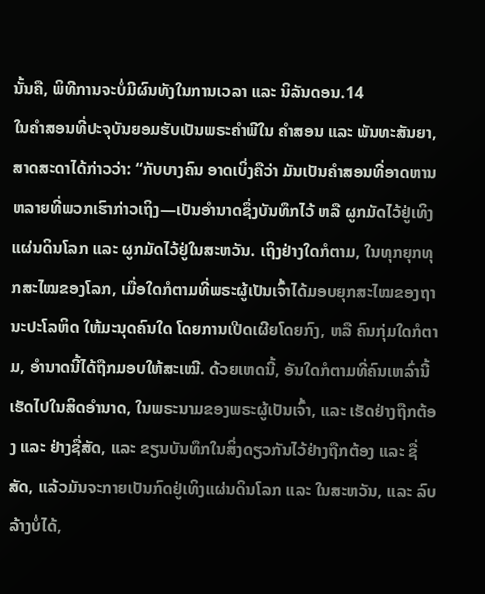ນັ້ນຄື, ພິທີການຈະບໍ່ມີຜົນທັງໃນການເວລາ ແລະ ນິລັນດອນ.14
ໃນຄຳສອນທີ່ປະຈຸບັນຍອມຮັບເປັນພຣະຄຳພີໃນ ຄຳສອນ ແລະ ພັນທະສັນຍາ, ສາດສະດາໄດ້ກ່າວວ່າ: “ກັບບາງຄົນ ອາດເບິ່ງຄືວ່າ ມັນເປັນຄຳສອນທີ່ອາດຫານຫລາຍທີ່ພວກເຮົາກ່າວເຖິງ—ເປັນອຳນາດຊຶ່ງບັນທຶກໄວ້ ຫລື ຜູກມັດໄວ້ຢູ່ເທິງແຜ່ນດິນໂລກ ແລະ ຜູກມັດໄວ້ຢູ່ໃນສະຫວັນ. ເຖິງຢ່າງໃດກໍຕາມ, ໃນທຸກຍຸກທຸກສະໄໝຂອງໂລກ, ເມື່ອໃດກໍຕາມທີ່ພຣະຜູ້ເປັນເຈົ້າໄດ້ມອບຍຸກສະໄໝຂອງຖານະປະໂລຫິດ ໃຫ້ມະນຸດຄົນໃດ ໂດຍການເປີດເຜີຍໂດຍກົງ, ຫລື ຄົນກຸ່ມໃດກໍຕາມ, ອຳນາດນີ້ໄດ້ຖືກມອບໃຫ້ສະເໝີ. ດ້ວຍເຫດນີ້, ອັນໃດກໍຕາມທີ່ຄົນເຫລົ່ານີ້ເຮັດໄປໃນສິດອຳນາດ, ໃນພຣະນາມຂອງພຣະຜູ້ເປັນເຈົ້າ, ແລະ ເຮັດຢ່າງຖືກຕ້ອງ ແລະ ຢ່າງຊື່ສັດ, ແລະ ຂຽນບັນທຶກໃນສິ່ງດຽວກັນໄວ້ຢ່າງຖືກຕ້ອງ ແລະ ຊື່ສັດ, ແລ້ວມັນຈະກາຍເປັນກົດຢູ່ເທິງແຜ່ນດິນໂລກ ແລະ ໃນສະຫວັນ, ແລະ ລົບລ້າງບໍ່ໄດ້,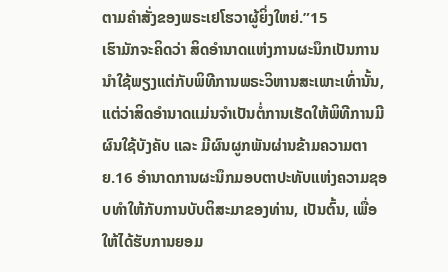ຕາມຄຳສັ່ງຂອງພຣະເຢໂຮວາຜູ້ຍິ່ງໃຫຍ່.”15
ເຮົາມັກຈະຄິດວ່າ ສິດອຳນາດແຫ່ງການຜະນຶກເປັນການນຳໃຊ້ພຽງແຕ່ກັບພິທີການພຣະວິຫານສະເພາະເທົ່ານັ້ນ, ແຕ່ວ່າສິດອຳນາດແມ່ນຈຳເປັນຕໍ່ການເຮັດໃຫ້ພິທີການມີຜົນໃຊ້ບັງຄັບ ແລະ ມີຜົນຜູກພັນຜ່ານຂ້າມຄວາມຕາຍ.16 ອຳນາດການຜະນຶກມອບຕາປະທັບແຫ່ງຄວາມຊອບທຳໃຫ້ກັບການບັບຕິສະມາຂອງທ່ານ, ເປັນຕົ້ນ, ເພື່ອໃຫ້ໄດ້ຮັບການຍອມ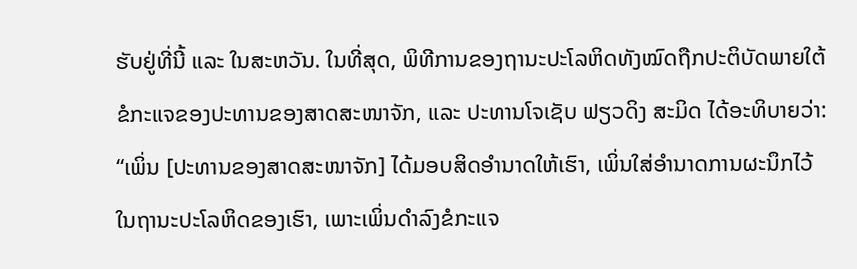ຮັບຢູ່ທີ່ນີ້ ແລະ ໃນສະຫວັນ. ໃນທີ່ສຸດ, ພິທີການຂອງຖານະປະໂລຫິດທັງໝົດຖືກປະຕິບັດພາຍໃຕ້ຂໍກະແຈຂອງປະທານຂອງສາດສະໜາຈັກ, ແລະ ປະທານໂຈເຊັບ ຟຽວດິງ ສະມິດ ໄດ້ອະທິບາຍວ່າ: “ເພິ່ນ [ປະທານຂອງສາດສະໜາຈັກ] ໄດ້ມອບສິດອຳນາດໃຫ້ເຮົາ, ເພິ່ນໃສ່ອຳນາດການຜະນຶກໄວ້ໃນຖານະປະໂລຫິດຂອງເຮົາ, ເພາະເພິ່ນດຳລົງຂໍກະແຈ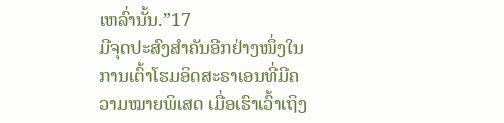ເຫລົ່ານັ້ນ.”17
ມີຈຸດປະສົງສຳຄັນອີກຢ່າງໜຶ່ງໃນການເຕົ້າໂຮມອິດສະຣາເອນທີ່ມີຄວາມໝາຍພິເສດ ເມື່ອເຮົາເວົ້າເຖິງ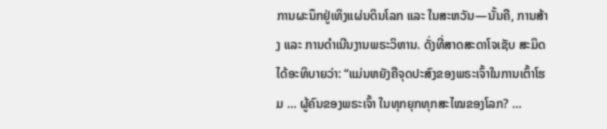ການຜະນຶກຢູ່ເທິງແຜ່ນດິນໂລກ ແລະ ໃນສະຫວັນ—ນັ້ນຄື, ການສ້າງ ແລະ ການດຳເນີນງານພຣະວິຫານ. ດັ່ງທີ່ສາດສະດາໂຈເຊັບ ສະມິດ ໄດ້ອະທິບາຍວ່າ: “ແມ່ນຫຍັງຄືຈຸດປະສົງຂອງພຣະເຈົ້າໃນການເຕົ້າໂຮມ … ຜູ້ຄົນຂອງພຣະເຈົ້າ ໃນທຸກຍຸກທຸກສະໄໝຂອງໂລກ? …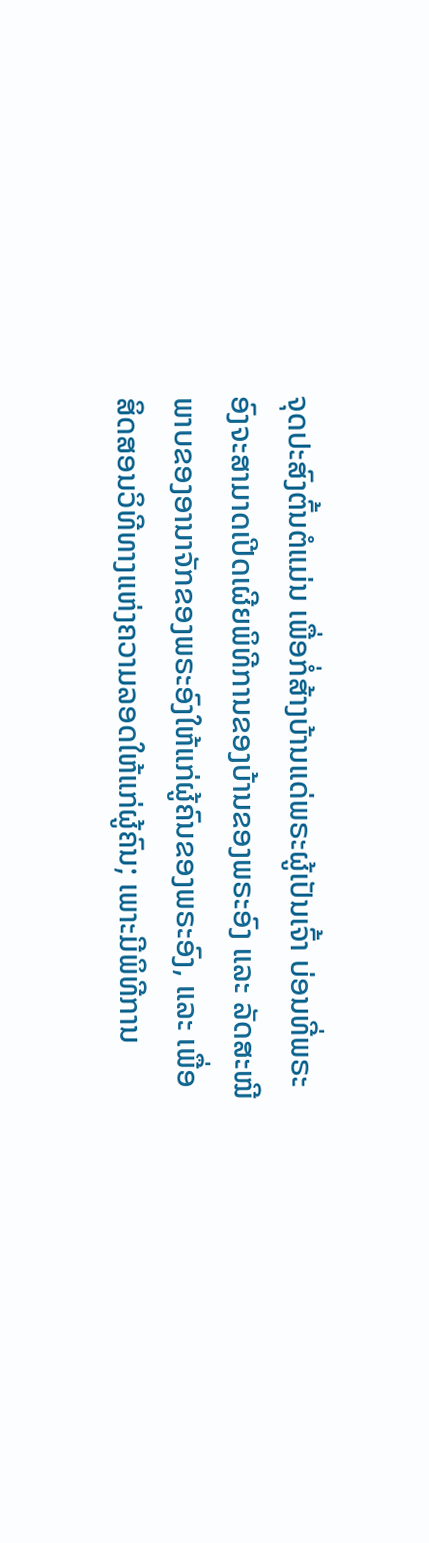ຈຸດປະສົງຕົ້ນຕໍແມ່ນ ເພື່ອກໍ່ສ້າງບ້ານແດ່ພຣະຜູ້ເປັນເຈົ້າ ບ່ອນທີ່ພຣະອົງຈະສາມາດເປີດເຜີຍພິທີການຂອງບ້ານຂອງພຣະອົງ ແລະ ລັດສະໝີພາບຂອງອານາຈັກຂອງພຣະອົງໃຫ້ແກ່ຜູ້ຄົນຂອງພຣະອົງ, ແລະ ເພື່ອສິດສອນວິທີທາງແຫ່ງຄວາມລອດໃຫ້ແກ່ຜູ້ຄົນ; ເພາະມີພິທີການ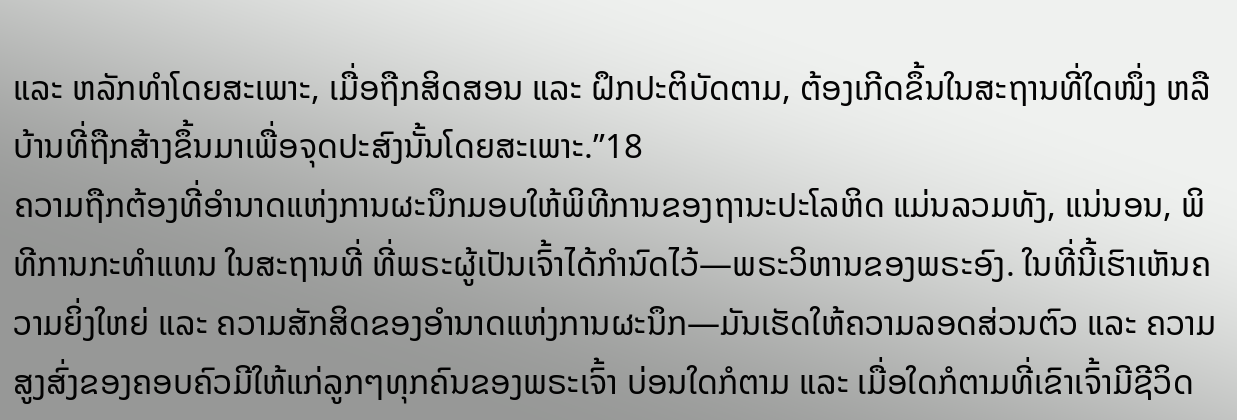ແລະ ຫລັກທຳໂດຍສະເພາະ, ເມື່ອຖືກສິດສອນ ແລະ ຝຶກປະຕິບັດຕາມ, ຕ້ອງເກີດຂຶ້ນໃນສະຖານທີ່ໃດໜຶ່ງ ຫລື ບ້ານທີ່ຖືກສ້າງຂຶ້ນມາເພື່ອຈຸດປະສົງນັ້ນໂດຍສະເພາະ.”18
ຄວາມຖືກຕ້ອງທີ່ອຳນາດແຫ່ງການຜະນຶກມອບໃຫ້ພິທີການຂອງຖານະປະໂລຫິດ ແມ່ນລວມທັງ, ແນ່ນອນ, ພິທີການກະທຳແທນ ໃນສະຖານທີ່ ທີ່ພຣະຜູ້ເປັນເຈົ້າໄດ້ກຳນົດໄວ້—ພຣະວິຫານຂອງພຣະອົງ. ໃນທີ່ນີ້ເຮົາເຫັນຄວາມຍິ່ງໃຫຍ່ ແລະ ຄວາມສັກສິດຂອງອຳນາດແຫ່ງການຜະນຶກ—ມັນເຮັດໃຫ້ຄວາມລອດສ່ວນຕົວ ແລະ ຄວາມສູງສົ່ງຂອງຄອບຄົວມີໃຫ້ແກ່ລູກໆທຸກຄົນຂອງພຣະເຈົ້າ ບ່ອນໃດກໍຕາມ ແລະ ເມື່ອໃດກໍຕາມທີ່ເຂົາເຈົ້າມີຊີວິດ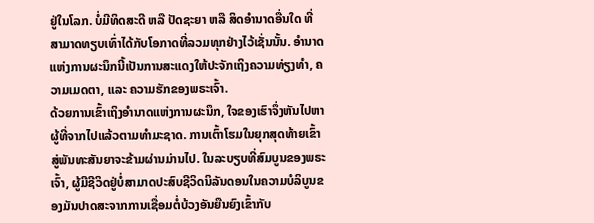ຢູ່ໃນໂລກ. ບໍ່ມີທິດສະດີ ຫລື ປັດຊະຍາ ຫລື ສິດອຳນາດອື່ນໃດ ທີ່ສາມາດທຽບເທົ່າໄດ້ກັບໂອກາດທີ່ລວມທຸກຢ່າງໄວ້ເຊັ່ນນັ້ນ. ອຳນາດແຫ່ງການຜະນຶກນີ້ເປັນການສະແດງໃຫ້ປະຈັກເຖິງຄວາມທ່ຽງທຳ, ຄວາມເມດຕາ, ແລະ ຄວາມຮັກຂອງພຣະເຈົ້າ.
ດ້ວຍການເຂົ້າເຖິງອຳນາດແຫ່ງການຜະນຶກ, ໃຈຂອງເຮົາຈຶ່ງຫັນໄປຫາຜູ້ທີ່ຈາກໄປແລ້ວຕາມທຳມະຊາດ. ການເຕົ້າໂຮມໃນຍຸກສຸດທ້າຍເຂົ້າສູ່ພັນທະສັນຍາຈະຂ້າມຜ່ານມ່ານໄປ. ໃນລະບຽບທີ່ສົມບູນຂອງພຣະເຈົ້າ, ຜູ້ມີຊີວິດຢູ່ບໍ່ສາມາດປະສົບຊີວິດນິລັນດອນໃນຄວາມບໍລິບູນຂອງມັນປາດສະຈາກການເຊື່ອມຕໍ່ບ້ວງອັນຍືນຍົງເຂົ້າກັບ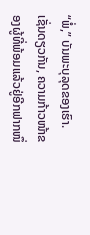“ພໍ່,” ບັນພະບຸລຸດຂອງເຮົາ. ເຊັ່ນດຽວກັນ, ຄວາມກ້າວໜ້າຂອງຜູ້ທີ່ພ້ອມແລ້ວຢູ່ອີກຟາກໜຶ່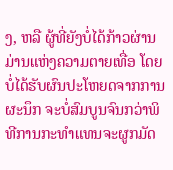ງ, ຫລື ຜູ້ທີ່ຍັງບໍ່ໄດ້ກ້າວຜ່ານມ່ານແຫ່ງຄວາມຕາຍເທື່ອ ໂດຍບໍ່ໄດ້ຮັບຜົນປະໂຫຍດຈາກການຜະນຶກ ຈະບໍ່ສົມບູນຈົນກວ່າພິທີການກະທຳແທນຈະຜູກມັດ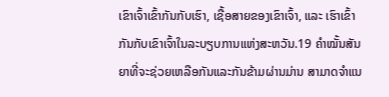ເຂົາເຈົ້າເຂົ້າກັນກັບເຮົາ, ເຊື້ອສາຍຂອງເຂົາເຈົ້າ, ແລະ ເຮົາເຂົ້າກັນກັບເຂົາເຈົ້າໃນລະບຽບການແຫ່ງສະຫວັນ.19 ຄຳໝັ້ນສັນຍາທີ່ຈະຊ່ວຍເຫລືອກັນແລະກັນຂ້າມຜ່ານມ່ານ ສາມາດຈຳແນ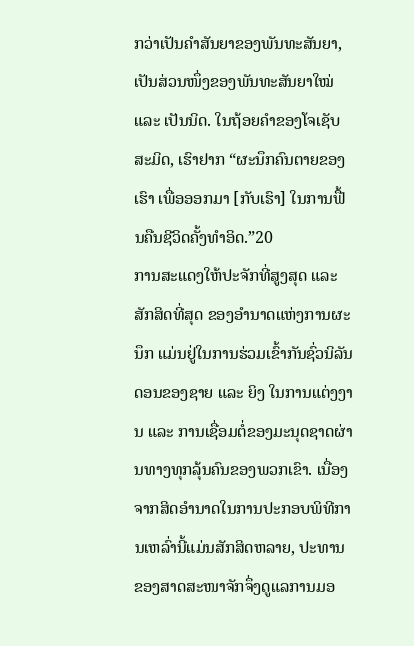ກວ່າເປັນຄຳສັນຍາຂອງພັນທະສັນຍາ, ເປັນສ່ວນໜຶ່ງຂອງພັນທະສັນຍາໃໝ່ ແລະ ເປັນນິດ. ໃນຖ້ອຍຄຳຂອງໂຈເຊັບ ສະມິດ, ເຮົາຢາກ “ຜະນຶກຄົນຕາຍຂອງເຮົາ ເພື່ອອອກມາ [ກັບເຮົາ] ໃນການຟື້ນຄືນຊີວິດຄັ້ງທຳອິດ.”20
ການສະແດງໃຫ້ປະຈັກທີ່ສູງສຸດ ແລະ ສັກສິດທີ່ສຸດ ຂອງອຳນາດແຫ່ງການຜະນຶກ ແມ່ນຢູ່ໃນການຮ່ວມເຂົ້າກັນຊົ່ວນິລັນດອນຂອງຊາຍ ແລະ ຍິງ ໃນການແຕ່ງງານ ແລະ ການເຊື່ອມຕໍ່ຂອງມະນຸດຊາດຜ່ານທາງທຸກລຸ້ນຄົນຂອງພວກເຂົາ. ເນື່ອງຈາກສິດອຳນາດໃນການປະກອບພິທີການເຫລົ່ານີ້ແມ່ນສັກສິດຫລາຍ, ປະທານຂອງສາດສະໜາຈັກຈຶ່ງດູແລການມອ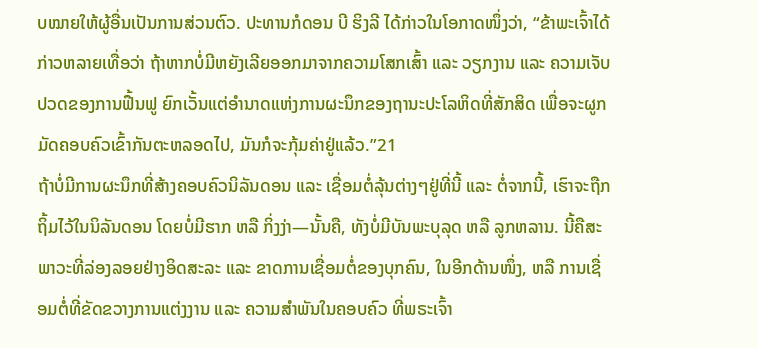ບໝາຍໃຫ້ຜູ້ອື່ນເປັນການສ່ວນຕົວ. ປະທານກໍດອນ ບີ ຮິງລີ ໄດ້ກ່າວໃນໂອກາດໜຶ່ງວ່າ, “ຂ້າພະເຈົ້າໄດ້ກ່າວຫລາຍເທື່ອວ່າ ຖ້າຫາກບໍ່ມີຫຍັງເລີຍອອກມາຈາກຄວາມໂສກເສົ້າ ແລະ ວຽກງານ ແລະ ຄວາມເຈັບປວດຂອງການຟື້ນຟູ ຍົກເວັ້ນແຕ່ອຳນາດແຫ່ງການຜະນຶກຂອງຖານະປະໂລຫິດທີ່ສັກສິດ ເພື່ອຈະຜູກມັດຄອບຄົວເຂົ້າກັນຕະຫລອດໄປ, ມັນກໍຈະກຸ້ມຄ່າຢູ່ແລ້ວ.”21
ຖ້າບໍ່ມີການຜະນຶກທີ່ສ້າງຄອບຄົວນິລັນດອນ ແລະ ເຊື່ອມຕໍ່ລຸ້ນຕ່າງໆຢູ່ທີ່ນີ້ ແລະ ຕໍ່ຈາກນີ້, ເຮົາຈະຖືກຖິ້ມໄວ້ໃນນິລັນດອນ ໂດຍບໍ່ມີຮາກ ຫລື ກິ່ງງ່າ—ນັ້ນຄື, ທັງບໍ່ມີບັນພະບຸລຸດ ຫລື ລູກຫລານ. ນີ້ຄືສະພາວະທີ່ລ່ອງລອຍຢ່າງອິດສະລະ ແລະ ຂາດການເຊື່ອມຕໍ່ຂອງບຸກຄົນ, ໃນອີກດ້ານໜຶ່ງ, ຫລື ການເຊື່ອມຕໍ່ທີ່ຂັດຂວາງການແຕ່ງງານ ແລະ ຄວາມສຳພັນໃນຄອບຄົວ ທີ່ພຣະເຈົ້າ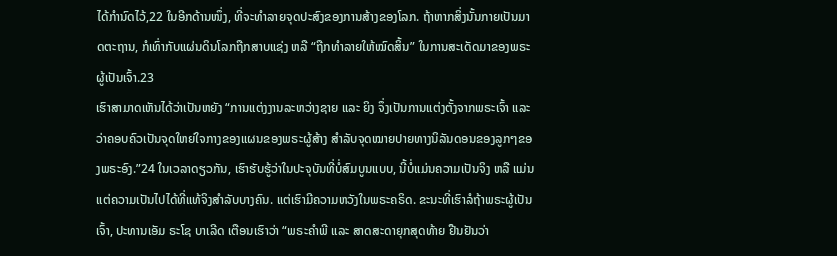ໄດ້ກຳນົດໄວ້,22 ໃນອີກດ້ານໜຶ່ງ, ທີ່ຈະທຳລາຍຈຸດປະສົງຂອງການສ້າງຂອງໂລກ. ຖ້າຫາກສິ່ງນັ້ນກາຍເປັນມາດຕະຖານ, ກໍເທົ່າກັບແຜ່ນດິນໂລກຖືກສາບແຊ່ງ ຫລື “ຖືກທຳລາຍໃຫ້ໝົດສິ້ນ” ໃນການສະເດັດມາຂອງພຣະຜູ້ເປັນເຈົ້າ.23
ເຮົາສາມາດເຫັນໄດ້ວ່າເປັນຫຍັງ “ການແຕ່ງງານລະຫວ່າງຊາຍ ແລະ ຍິງ ຈຶ່ງເປັນການແຕ່ງຕັ້ງຈາກພຣະເຈົ້າ ແລະ ວ່າຄອບຄົວເປັນຈຸດໃຫຍ່ໃຈກາງຂອງແຜນຂອງພຣະຜູ້ສ້າງ ສຳລັບຈຸດໝາຍປາຍທາງນິລັນດອນຂອງລູກໆຂອງພຣະອົງ.”24 ໃນເວລາດຽວກັນ, ເຮົາຮັບຮູ້ວ່າໃນປະຈຸບັນທີ່ບໍ່ສົມບູນແບບ, ນີ້ບໍ່ແມ່ນຄວາມເປັນຈິງ ຫລື ແມ່ນແຕ່ຄວາມເປັນໄປໄດ້ທີ່ແທ້ຈິງສຳລັບບາງຄົນ. ແຕ່ເຮົາມີຄວາມຫວັງໃນພຣະຄຣິດ. ຂະນະທີ່ເຮົາລໍຖ້າພຣະຜູ້ເປັນເຈົ້າ, ປະທານເອັມ ຣະໂຊ ບາເລີດ ເຕືອນເຮົາວ່າ “ພຣະຄຳພີ ແລະ ສາດສະດາຍຸກສຸດທ້າຍ ຢືນຢັນວ່າ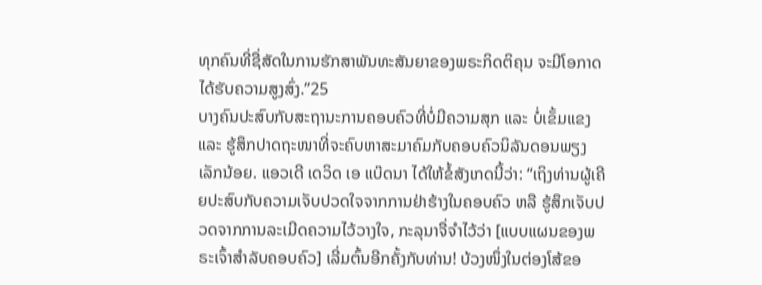ທຸກຄົນທີ່ຊື່ສັດໃນການຮັກສາພັນທະສັນຍາຂອງພຣະກິດຕິຄຸນ ຈະມີໂອກາດໄດ້ຮັບຄວາມສູງສົ່ງ.”25
ບາງຄົນປະສົບກັບສະຖານະການຄອບຄົວທີ່ບໍ່ມີຄວາມສຸກ ແລະ ບໍ່ເຂັ້ມແຂງ ແລະ ຮູ້ສຶກປາດຖະໜາທີ່ຈະຄົບຫາສະມາຄົມກັບຄອບຄົວນິລັນດອນພຽງເລັກນ້ອຍ. ແອວເດີ ເດວິດ ເອ ແບ໊ດນາ ໄດ້ໃຫ້ຂໍ້ສັງເກດນີ້ວ່າ: “ເຖິງທ່ານຜູ້ເຄີຍປະສົບກັບຄວາມເຈັບປວດໃຈຈາກການຢ່າຮ້າງໃນຄອບຄົວ ຫລື ຮູ້ສຶກເຈັບປວດຈາກການລະເມີດຄວາມໄວ້ວາງໃຈ, ກະລຸນາຈື່ຈຳໄວ້ວ່າ [ແບບແຜນຂອງພຣະເຈົ້າສຳລັບຄອບຄົວ] ເລີ່ມຕົ້ນອີກຄັ້ງກັບທ່ານ! ບ້ວງໜຶ່ງໃນຕ່ອງໂສ້ຂອ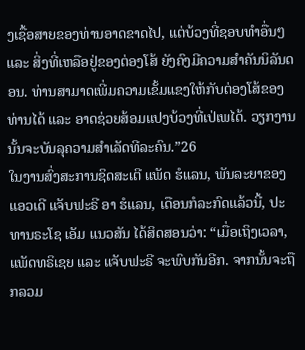ງເຊື້ອສາຍຂອງທ່ານອາດຂາດໄປ, ແຕ່ບ້ວງທີ່ຊອບທຳອື່ນໆ ແລະ ສິ່ງທີ່ເຫລືອຢູ່ຂອງຕ່ອງໂສ້ ຍັງຄົງມີຄວາມສຳຄັນນິລັນດອນ. ທ່ານສາມາດເພີ່ມຄວາມເຂັ້ມແຂງໃຫ້ກັບຕ່ອງໂສ້ຂອງທ່ານໄດ້ ແລະ ອາດຊ່ວຍສ້ອມແປງບ້ວງທີ່ເປ່ເພໄດ້. ວຽກງານນັ້ນຈະບັນລຸຄວາມສຳເລັດທີລະຄົນ.”26
ໃນງານສົ່ງສະການຊິດສະເຕີ ແພັດ ຮໍແລນ, ພັນລະຍາຂອງແອວເດີ ແຈັບຟະຣີ ອາ ຮໍແລນ, ເດືອນກໍລະກົດແລ້ວນີ້, ປະທານຣະໂຊ ເອັມ ແນວສັນ ໄດ້ສິດສອນວ່າ: “ເມື່ອເຖິງເວລາ, ແພັດທຣິເຊຍ ແລະ ແຈັບຟະຣີ ຈະພົບກັນອີກ. ຈາກນັ້ນຈະຖືກລວມ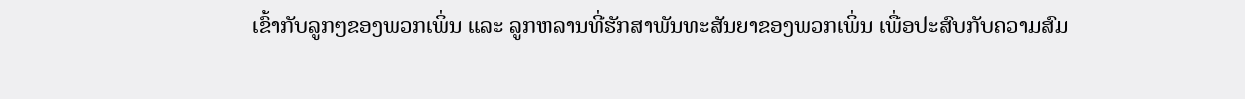ເຂົ້າກັບລູກໆຂອງພວກເພິ່ນ ແລະ ລູກຫລານທີ່ຮັກສາພັນທະສັນຍາຂອງພວກເພິ່ນ ເພື່ອປະສົບກັບຄວາມສົມ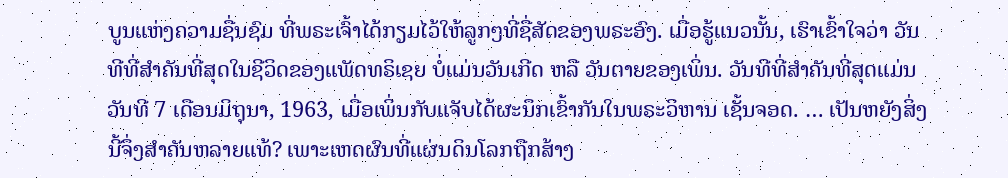ບູນແຫ່ງຄວາມຊື່ນຊົມ ທີ່ພຣະເຈົ້າໄດ້ກຽມໄວ້ໃຫ້ລູກໆທີ່ຊື່ສັດຂອງພຣະອົງ. ເມື່ອຮູ້ແນວນັ້ນ, ເຮົາເຂົ້າໃຈວ່າ ວັນທີທີ່ສຳຄັນທີ່ສຸດໃນຊີວິດຂອງແພັດທຣິເຊຍ ບໍ່ແມ່ນວັນເກີດ ຫລື ວັນຕາຍຂອງເພິ່ນ. ວັນທີທີ່ສຳຄັນທີ່ສຸດແມ່ນວັນທີ 7 ເດືອນມິຖຸນາ, 1963, ເມື່ອເພິ່ນກັບແຈັບໄດ້ຜະນຶກເຂົ້າກັນໃນພຣະວິຫານ ເຊັ້ນຈອດ. … ເປັນຫຍັງສິ່ງນີ້ຈຶ່ງສຳຄັນຫລາຍແທ້? ເພາະເຫດຜົນທີ່ແຜ່ນດິນໂລກຖືກສ້າງ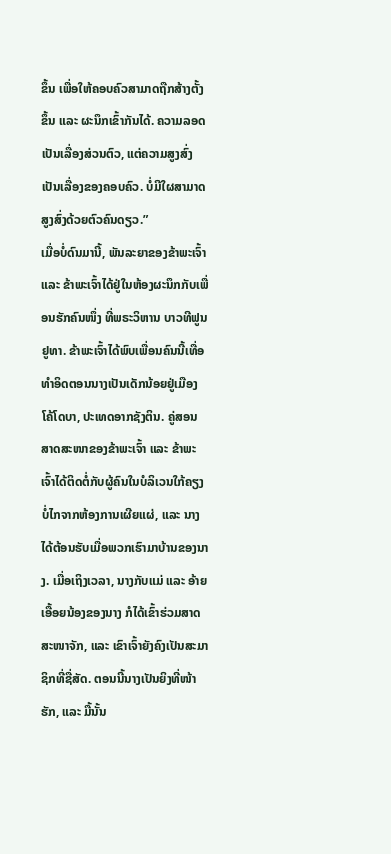ຂຶ້ນ ເພື່ອໃຫ້ຄອບຄົວສາມາດຖືກສ້າງຕັ້ງຂຶ້ນ ແລະ ຜະນຶກເຂົ້າກັນໄດ້. ຄວາມລອດເປັນເລື່ອງສ່ວນຕົວ, ແຕ່ຄວາມສູງສົ່ງເປັນເລື່ອງຂອງຄອບຄົວ. ບໍ່ມີໃຜສາມາດສູງສົ່ງດ້ວຍຕົວຄົນດຽວ.”
ເມື່ອບໍ່ດົນມານີ້, ພັນລະຍາຂອງຂ້າພະເຈົ້າ ແລະ ຂ້າພະເຈົ້າໄດ້ຢູ່ໃນຫ້ອງຜະນຶກກັບເພື່ອນຮັກຄົນໜຶ່ງ ທີ່ພຣະວິຫານ ບາວທີຟູນ ຢູທາ. ຂ້າພະເຈົ້າໄດ້ພົບເພື່ອນຄົນນີ້ເທື່ອທຳອິດຕອນນາງເປັນເດັກນ້ອຍຢູ່ເມືອງໂຄ້ໂດບາ, ປະເທດອາກຊັງຕິນ. ຄູ່ສອນສາດສະໜາຂອງຂ້າພະເຈົ້າ ແລະ ຂ້າພະເຈົ້າໄດ້ຕິດຕໍ່ກັບຜູ້ຄົນໃນບໍລິເວນໃກ້ຄຽງ ບໍ່ໄກຈາກຫ້ອງການເຜີຍແຜ່, ແລະ ນາງໄດ້ຕ້ອນຮັບເມື່ອພວກເຮົາມາບ້ານຂອງນາງ. ເມື່ອເຖິງເວລາ, ນາງກັບແມ່ ແລະ ອ້າຍເອື້ອຍນ້ອງຂອງນາງ ກໍໄດ້ເຂົ້າຮ່ວມສາດສະໜາຈັກ, ແລະ ເຂົາເຈົ້າຍັງຄົງເປັນສະມາຊິກທີ່ຊື່ສັດ. ຕອນນີ້ນາງເປັນຍິງທີ່ໜ້າຮັກ, ແລະ ມື້ນັ້ນ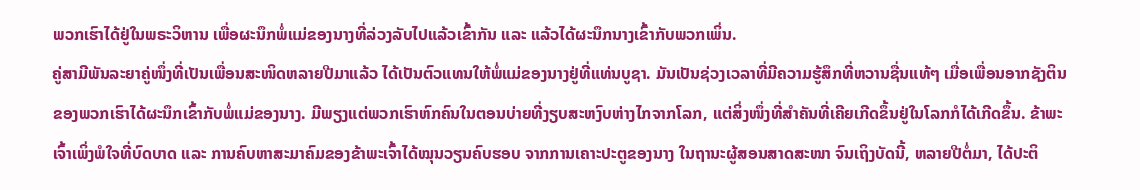ພວກເຮົາໄດ້ຢູ່ໃນພຣະວິຫານ ເພື່ອຜະນຶກພໍ່ແມ່ຂອງນາງທີ່ລ່ວງລັບໄປແລ້ວເຂົ້າກັນ ແລະ ແລ້ວໄດ້ຜະນຶກນາງເຂົ້າກັບພວກເພິ່ນ.
ຄູ່ສາມີພັນລະຍາຄູ່ໜຶ່ງທີ່ເປັນເພື່ອນສະໜິດຫລາຍປີມາແລ້ວ ໄດ້ເປັນຕົວແທນໃຫ້ພໍ່ແມ່ຂອງນາງຢູ່ທີ່ແທ່ນບູຊາ. ມັນເປັນຊ່ວງເວລາທີ່ມີຄວາມຮູ້ສຶກທີ່ຫວານຊື່ນແທ້ໆ ເມື່ອເພື່ອນອາກຊັງຕິນຂອງພວກເຮົາໄດ້ຜະນຶກເຂົ້າກັບພໍ່ແມ່ຂອງນາງ. ມີພຽງແຕ່ພວກເຮົາຫົກຄົນໃນຕອນບ່າຍທີ່ງຽບສະຫງົບຫ່າງໄກຈາກໂລກ, ແຕ່ສິ່ງໜຶ່ງທີ່ສຳຄັນທີ່ເຄີຍເກີດຂຶ້ນຢູ່ໃນໂລກກໍໄດ້ເກີດຂຶ້ນ. ຂ້າພະເຈົ້າເພິ່ງພໍໃຈທີ່ບົດບາດ ແລະ ການຄົບຫາສະມາຄົມຂອງຂ້າພະເຈົ້າໄດ້ໝຸນວຽນຄົບຮອບ ຈາກການເຄາະປະຕູຂອງນາງ ໃນຖານະຜູ້ສອນສາດສະໜາ ຈົນເຖິງບັດນີ້, ຫລາຍປີຕໍ່ມາ, ໄດ້ປະຕິ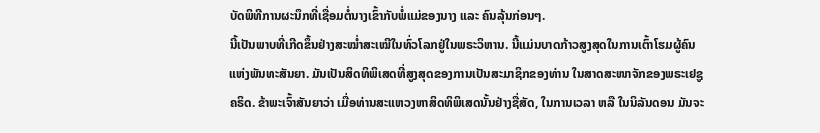ບັດພິທີການຜະນຶກທີ່ເຊື່ອມຕໍ່ນາງເຂົ້າກັບພໍ່ແມ່ຂອງນາງ ແລະ ຄົນລຸ້ນກ່ອນໆ.
ນີ້ເປັນພາບທີ່ເກີດຂຶ້ນຢ່າງສະໝ່ຳສະເໝີໃນທົ່ວໂລກຢູ່ໃນພຣະວິຫານ. ນີ້ແມ່ນບາດກ້າວສູງສຸດໃນການເຕົ້າໂຮມຜູ້ຄົນແຫ່ງພັນທະສັນຍາ. ມັນເປັນສິດທິພິເສດທີ່ສູງສຸດຂອງການເປັນສະມາຊິກຂອງທ່ານ ໃນສາດສະໜາຈັກຂອງພຣະເຢຊູຄຣິດ. ຂ້າພະເຈົ້າສັນຍາວ່າ ເມື່ອທ່ານສະແຫວງຫາສິດທິພິເສດນັ້ນຢ່າງຊື່ສັດ, ໃນການເວລາ ຫລື ໃນນິລັນດອນ ມັນຈະ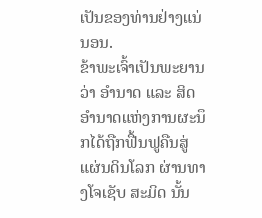ເປັນຂອງທ່ານຢ່າງແນ່ນອນ.
ຂ້າພະເຈົ້າເປັນພະຍານວ່າ ອຳນາດ ແລະ ສິດອຳນາດແຫ່ງການຜະນຶກໄດ້ຖືກຟື້ນຟູຄືນສູ່ແຜ່ນດິນໂລກ ຜ່ານທາງໂຈເຊັບ ສະມິດ ນັ້ນ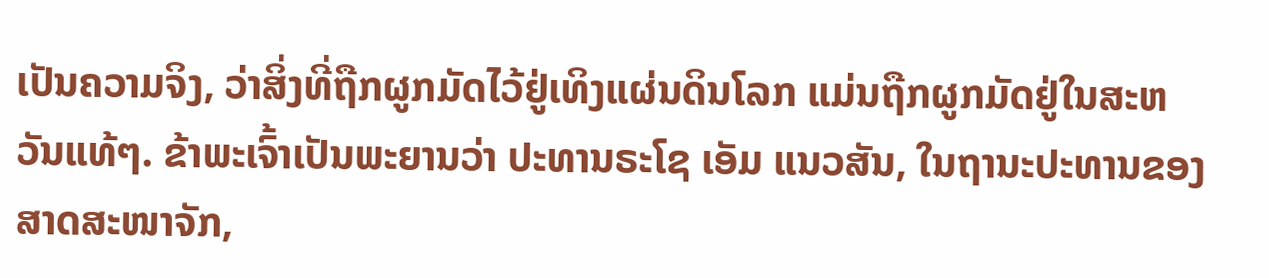ເປັນຄວາມຈິງ, ວ່າສິ່ງທີ່ຖືກຜູກມັດໄວ້ຢູ່ເທິງແຜ່ນດິນໂລກ ແມ່ນຖືກຜູກມັດຢູ່ໃນສະຫວັນແທ້ໆ. ຂ້າພະເຈົ້າເປັນພະຍານວ່າ ປະທານຣະໂຊ ເອັມ ແນວສັນ, ໃນຖານະປະທານຂອງສາດສະໜາຈັກ,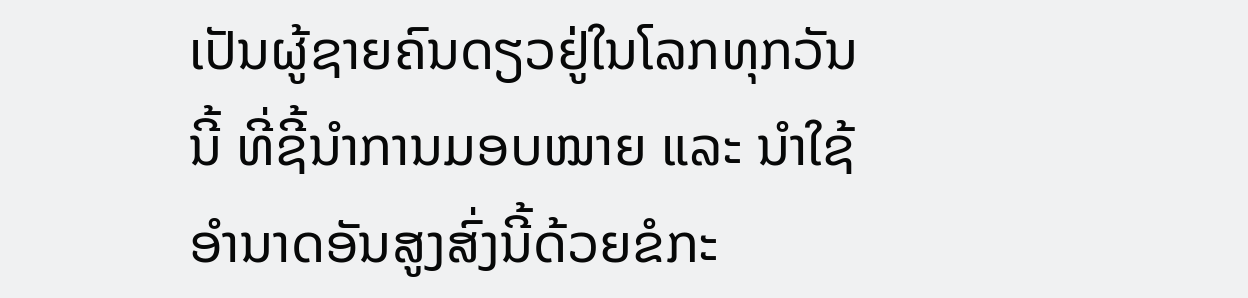ເປັນຜູ້ຊາຍຄົນດຽວຢູ່ໃນໂລກທຸກວັນນີ້ ທີ່ຊີ້ນຳການມອບໝາຍ ແລະ ນຳໃຊ້ອຳນາດອັນສູງສົ່ງນີ້ດ້ວຍຂໍກະ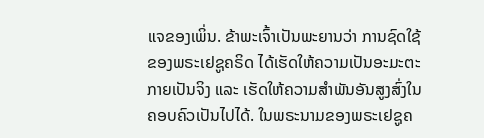ແຈຂອງເພິ່ນ. ຂ້າພະເຈົ້າເປັນພະຍານວ່າ ການຊົດໃຊ້ຂອງພຣະເຢຊູຄຣິດ ໄດ້ເຮັດໃຫ້ຄວາມເປັນອະມະຕະກາຍເປັນຈິງ ແລະ ເຮັດໃຫ້ຄວາມສຳພັນອັນສູງສົ່ງໃນຄອບຄົວເປັນໄປໄດ້. ໃນພຣະນາມຂອງພຣະເຢຊູຄ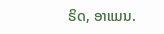ຣິດ, ອາແມນ.